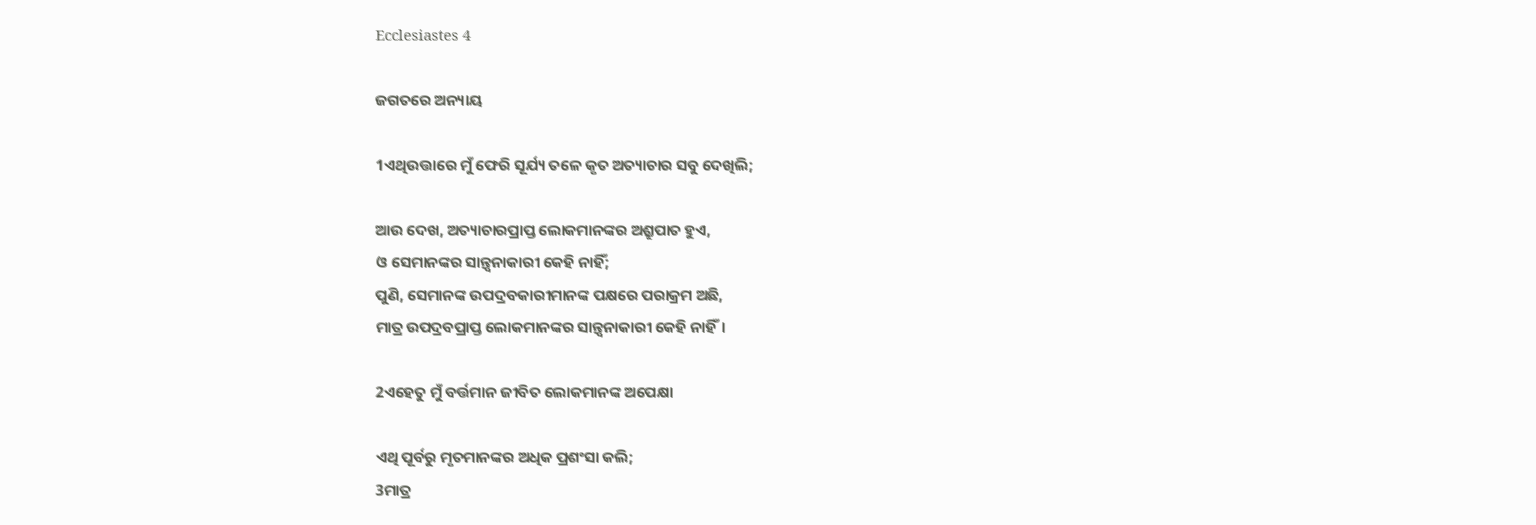Ecclesiastes 4

ଜଗତରେ ଅନ୍ୟାୟ

1ଏଥିଉତ୍ତାରେ ମୁଁ ଫେରି ସୂର୍ଯ୍ୟ ତଳେ କୃତ ଅତ୍ୟାଚାର ସବୁ ଦେଖିଲି;

ଆଉ ଦେଖ, ଅତ୍ୟାଚାରପ୍ରାପ୍ତ ଲୋକମାନଙ୍କର ଅଶ୍ରୁପାତ ହୁଏ,
ଓ ସେମାନଙ୍କର ସାନ୍ତ୍ୱନାକାରୀ କେହି ନାହିଁ;
ପୁଣି, ସେମାନଙ୍କ ଉପଦ୍ରବକାରୀମାନଙ୍କ ପକ୍ଷରେ ପରାକ୍ରମ ଅଛି,
ମାତ୍ର ଉପଦ୍ରବପ୍ରାପ୍ତ ଲୋକମାନଙ୍କର ସାନ୍ତ୍ୱନାକାରୀ କେହି ନାହିଁ।

2ଏହେତୁ ମୁଁ ବର୍ତ୍ତମାନ ଜୀବିତ ଲୋକମାନଙ୍କ ଅପେକ୍ଷା

ଏଥି ପୂର୍ବରୁ ମୃତମାନଙ୍କର ଅଧିକ ପ୍ରଶଂସା କଲି;
3ମାତ୍ର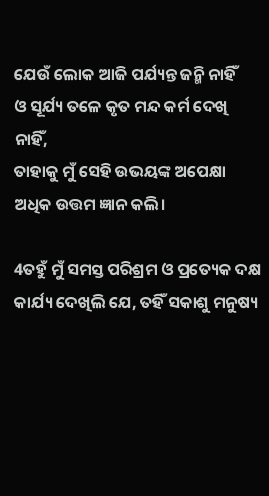ଯେଉଁ ଲୋକ ଆଜି ପର୍ଯ୍ୟନ୍ତ ଜନ୍ମି ନାହିଁ
ଓ ସୂର୍ଯ୍ୟ ତଳେ କୃତ ମନ୍ଦ କର୍ମ ଦେଖି ନାହିଁ,
ତାହାକୁ ମୁଁ ସେହି ଉଭୟଙ୍କ ଅପେକ୍ଷା ଅଧିକ ଉତ୍ତମ ଜ୍ଞାନ କଲି।

4ତହୁଁ ମୁଁ ସମସ୍ତ ପରିଶ୍ରମ ଓ ପ୍ରତ୍ୟେକ ଦକ୍ଷ କାର୍ଯ୍ୟ ଦେଖିଲି ଯେ, ତହିଁ ସକାଶୁ ମନୁଷ୍ୟ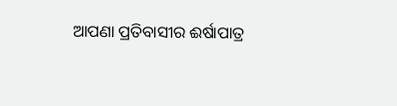ଆପଣା ପ୍ରତିବାସୀର ଈର୍ଷାପାତ୍ର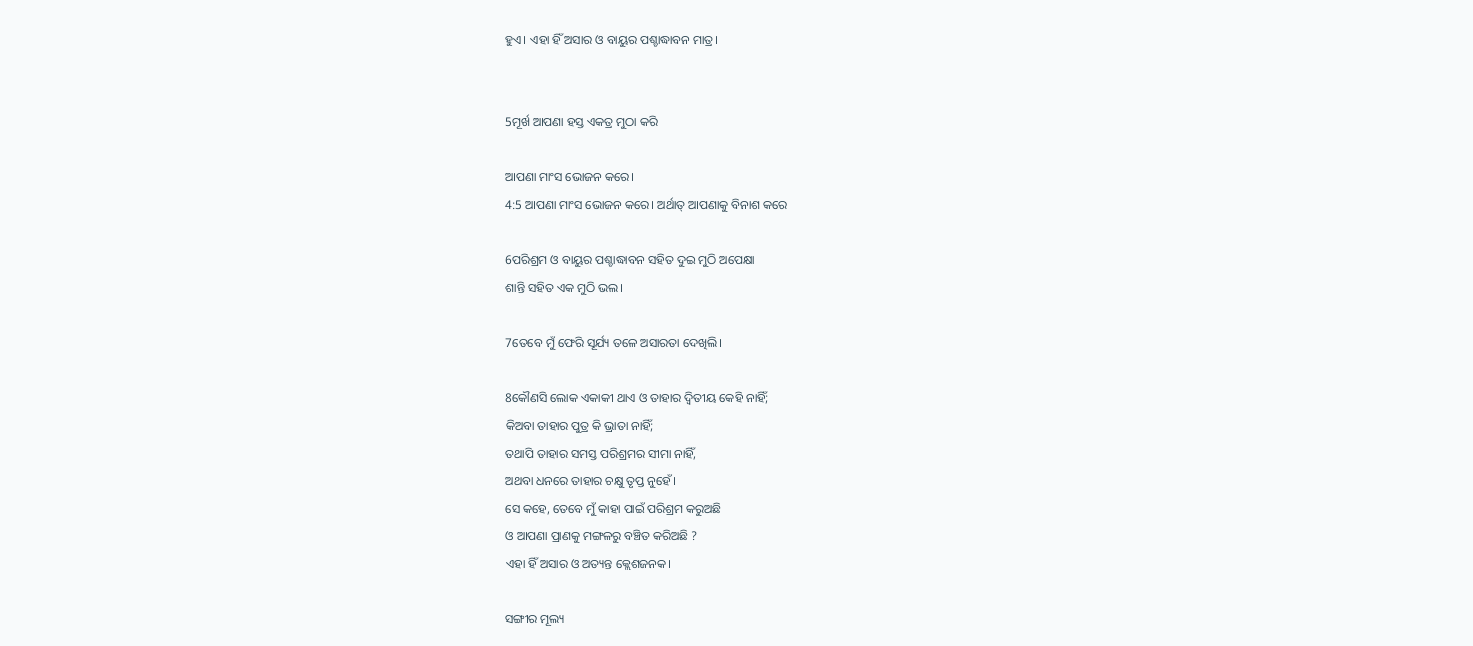ହୁଏ। ଏହା ହିଁ ଅସାର ଓ ବାୟୁର ପଶ୍ଚାଦ୍ଧାବନ ମାତ୍ର।


5ମୂର୍ଖ ଆପଣା ହସ୍ତ ଏକତ୍ର ମୁଠା କରି

ଆପଣା ମାଂସ ଭୋଜନ କରେ।
4:5 ଆପଣା ମାଂସ ଭୋଜନ କରେ। ଅର୍ଥାତ୍ ଆପଣାକୁ ବିନାଶ କରେ

6ପରିଶ୍ରମ ଓ ବାୟୁର ପଶ୍ଚାଦ୍ଧାବନ ସହିତ ଦୁଇ ମୁଠି ଅପେକ୍ଷା
ଶାନ୍ତି ସହିତ ଏକ ମୁଠି ଭଲ।

7ତେବେ ମୁଁ ଫେରି ସୂର୍ଯ୍ୟ ତଳେ ଅସାରତା ଦେଖିଲି।

8କୌଣସି ଲୋକ ଏକାକୀ ଥାଏ ଓ ତାହାର ଦ୍ୱିତୀୟ କେହି ନାହିଁ;
କିଅବା ତାହାର ପୁତ୍ର କି ଭ୍ରାତା ନାହିଁ;
ତଥାପି ତାହାର ସମସ୍ତ ପରିଶ୍ରମର ସୀମା ନାହିଁ,
ଅଥବା ଧନରେ ତାହାର ଚକ୍ଷୁ ତୃପ୍ତ ନୁହେଁ।
ସେ କହେ, ତେବେ ମୁଁ କାହା ପାଇଁ ପରିଶ୍ରମ କରୁଅଛି
ଓ ଆପଣା ପ୍ରାଣକୁ ମଙ୍ଗଳରୁ ବଞ୍ଚିତ କରିଅଛି ?
ଏହା ହିଁ ଅସାର ଓ ଅତ୍ୟନ୍ତ କ୍ଲେଶଜନକ।

ସଙ୍ଗୀର ମୂଲ୍ୟ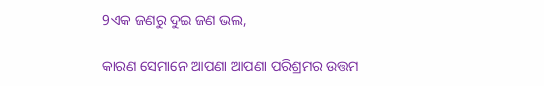9ଏକ ଜଣରୁ ଦୁଇ ଜଣ ଭଲ,

କାରଣ ସେମାନେ ଆପଣା ଆପଣା ପରିଶ୍ରମର ଉତ୍ତମ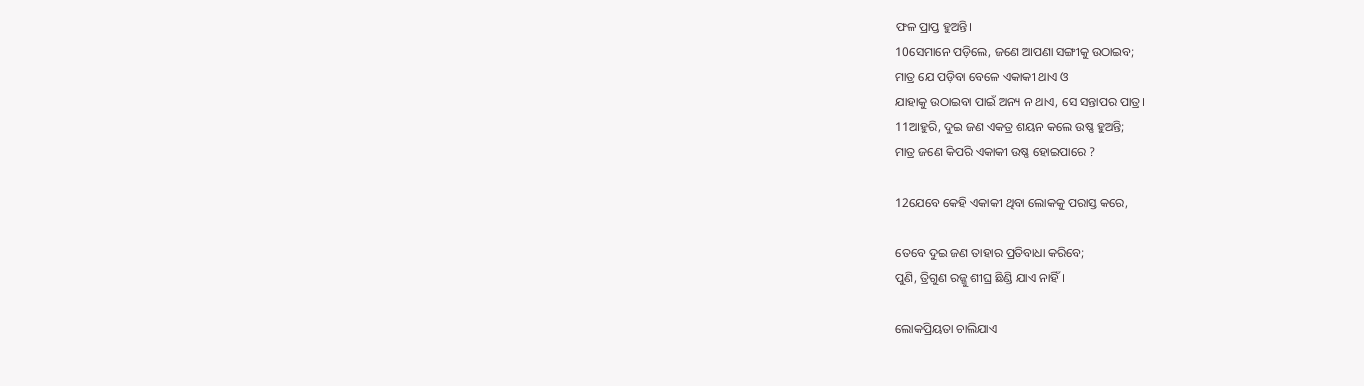ଫଳ ପ୍ରାପ୍ତ ହୁଅନ୍ତି।
10ସେମାନେ ପଡ଼ିଲେ, ଜଣେ ଆପଣା ସଙ୍ଗୀକୁ ଉଠାଇବ;
ମାତ୍ର ଯେ ପଡ଼ିବା ବେଳେ ଏକାକୀ ଥାଏ ଓ
ଯାହାକୁ ଉଠାଇବା ପାଇଁ ଅନ୍ୟ ନ ଥାଏ, ସେ ସନ୍ତାପର ପାତ୍ର।
11ଆହୁରି, ଦୁଇ ଜଣ ଏକତ୍ର ଶୟନ କଲେ ଉଷ୍ଣ ହୁଅନ୍ତି;
ମାତ୍ର ଜଣେ କିପରି ଏକାକୀ ଉଷ୍ଣ ହୋଇପାରେ ?

12ଯେବେ କେହି ଏକାକୀ ଥିବା ଲୋକକୁ ପରାସ୍ତ କରେ,

ତେବେ ଦୁଇ ଜଣ ତାହାର ପ୍ରତିବାଧା କରିବେ;
ପୁଣି, ତ୍ରିଗୁଣ ରଜ୍ଜୁ ଶୀଘ୍ର ଛିଣ୍ଡି ଯାଏ ନାହିଁ।

ଲୋକପ୍ରିୟତା ଚାଲିଯାଏ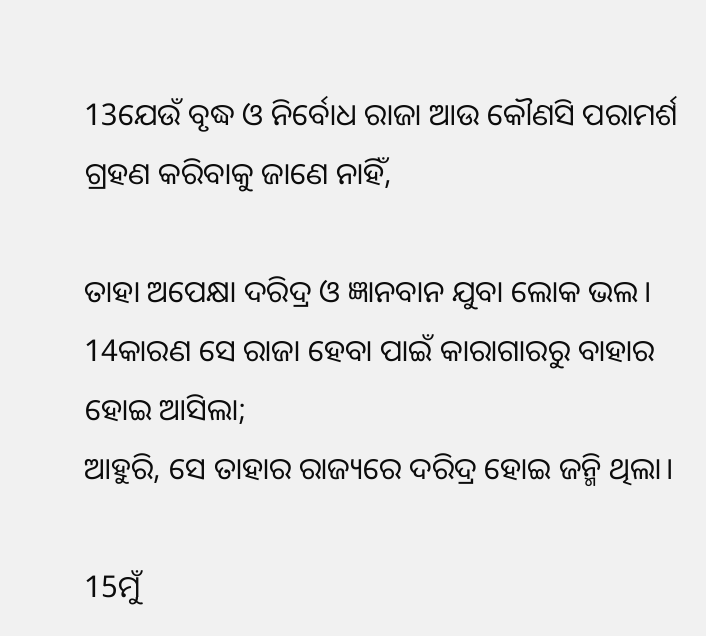13ଯେଉଁ ବୃଦ୍ଧ ଓ ନିର୍ବୋଧ ରାଜା ଆଉ କୌଣସି ପରାମର୍ଶ ଗ୍ରହଣ କରିବାକୁ ଜାଣେ ନାହିଁ,

ତାହା ଅପେକ୍ଷା ଦରିଦ୍ର ଓ ଜ୍ଞାନବାନ ଯୁବା ଲୋକ ଭଲ।
14କାରଣ ସେ ରାଜା ହେବା ପାଇଁ କାରାଗାରରୁ ବାହାର ହୋଇ ଆସିଲା;
ଆହୁରି, ସେ ତାହାର ରାଜ୍ୟରେ ଦରିଦ୍ର ହୋଇ ଜନ୍ମି ଥିଲା।

15ମୁଁ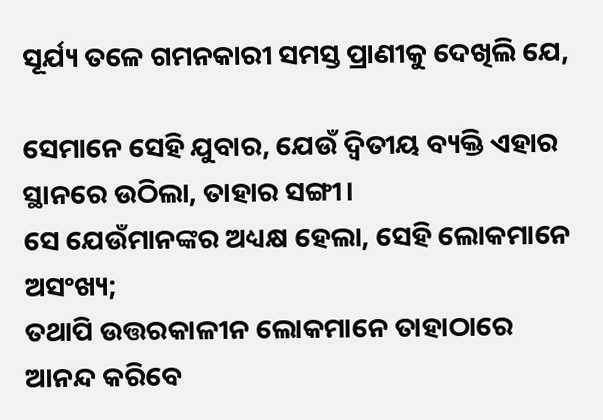ସୂର୍ଯ୍ୟ ତଳେ ଗମନକାରୀ ସମସ୍ତ ପ୍ରାଣୀକୁ ଦେଖିଲି ଯେ,

ସେମାନେ ସେହି ଯୁବାର, ଯେଉଁ ଦ୍ୱିତୀୟ ବ୍ୟକ୍ତି ଏହାର ସ୍ଥାନରେ ଉଠିଲା, ତାହାର ସଙ୍ଗୀ।
ସେ ଯେଉଁମାନଙ୍କର ଅଧ୍ୟକ୍ଷ ହେଲା, ସେହି ଲୋକମାନେ ଅସଂଖ୍ୟ;
ତଥାପି ଉତ୍ତରକାଳୀନ ଲୋକମାନେ ତାହାଠାରେ ଆନନ୍ଦ କରିବେ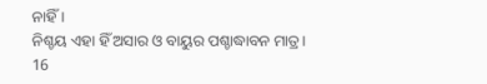ନାହିଁ।
ନିଶ୍ଚୟ ଏହା ହିଁ ଅସାର ଓ ବାୟୁର ପଶ୍ଚାଦ୍ଧାବନ ମାତ୍ର।
16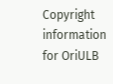Copyright information for OriULB